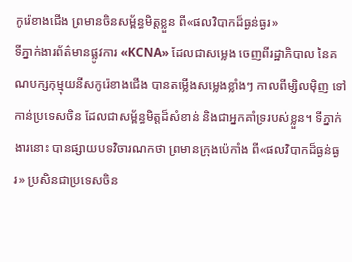កូរ៉េខាងជើង ព្រមានចិនសម្ព័ន្ធមិត្តខ្លួន ពី«ផលវិបាកដ៏ធ្ងន់ធ្ងរ»
ទីភ្នាក់ងារព័ត៌មានផ្លូវការ «KCNA» ដែលជាសម្លេង ចេញពីរដ្ឋាភិបាល នៃគណបក្សកុម្មុយនីសកូរ៉េខាងជើង បានតម្លើងសម្លេងខ្លាំងៗ កាលពីម្សិលម៉ិញ ទៅកាន់ប្រទេសចិន ដែលជាសម្ព័ន្ធមិត្តដ៏សំខាន់ និងជាអ្នកគាំទ្ររបស់ខ្លួន។ ទីភ្នាក់ងារនោះ បានផ្សាយបទវិចារណកថា ព្រមានក្រុងប៉េកាំង ពី«ផលវិបាកដ៏ធ្ងន់ធ្ងរ» ប្រសិនជាប្រទេសចិន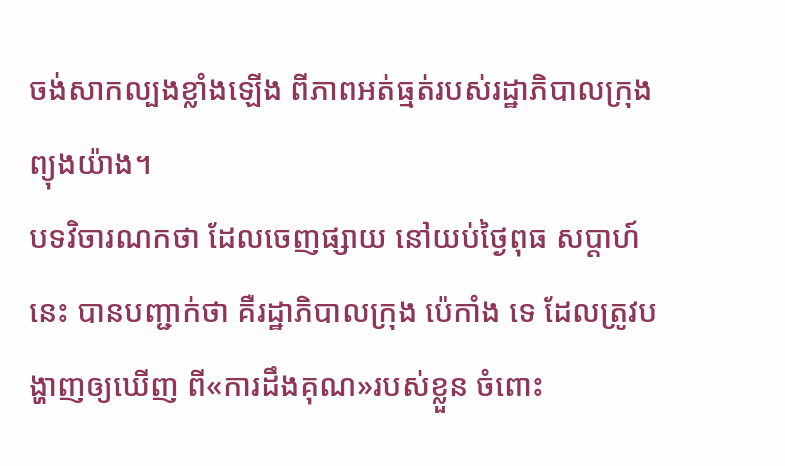ចង់សាកល្បងខ្លាំងឡើង ពីភាពអត់ធ្មត់របស់រដ្ឋាភិបាលក្រុង ព្យុងយ៉ាង។
បទវិចារណកថា ដែលចេញផ្សាយ នៅយប់ថ្ងៃពុធ សប្ដាហ៍នេះ បានបញ្ជាក់ថា គឺរដ្ឋាភិបាលក្រុង ប៉េកាំង ទេ ដែលត្រូវបង្ហាញឲ្យឃើញ ពី«ការដឹងគុណ»របស់ខ្លួន ចំពោះ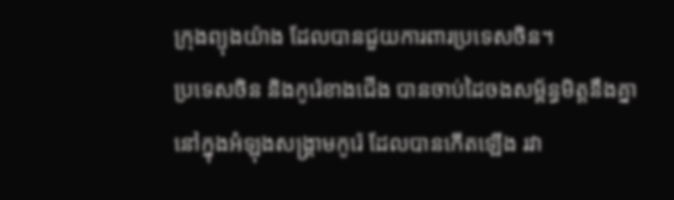ក្រុងព្យុងយ៉ាង ដែលបានជួយការពារប្រទេសចិន។
ប្រទេសចិន និងកូរ៉េខាងជើង បានចាប់ដៃចងសម្ព័ន្ធមិត្តនឹងគ្នា នៅក្នុងអំឡុងសង្គ្រាមកូរ៉េ ដែលបានកើតឡើង រវា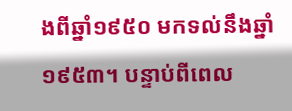ងពីឆ្នាំ១៩៥០ មកទល់នឹងឆ្នាំ១៩៥៣។ បន្ទាប់ពីពេល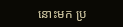នោះមក ប្រ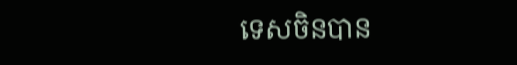ទេសចិនបាន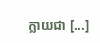ក្លាយជា [...]